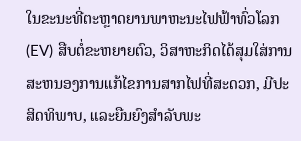ໃນຂະນະທີ່ຕະຫຼາດຍານພາຫະນະໄຟຟ້າທົ່ວໂລກ (EV) ສືບຕໍ່ຂະຫຍາຍຕົວ, ວິສາຫະກິດໄດ້ສຸມໃສ່ການສະຫນອງການແກ້ໄຂການສາກໄຟທີ່ສະດວກ, ມີປະສິດທິພາບ, ແລະຍືນຍົງສໍາລັບພະ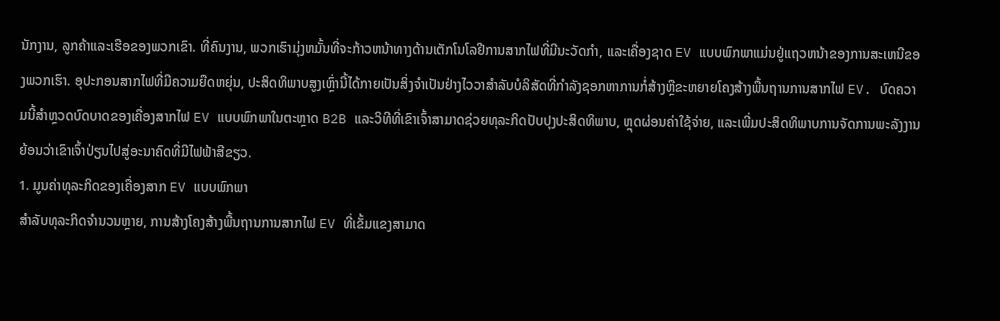ນັກງານ, ລູກຄ້າແລະເຮືອຂອງພວກເຂົາ. ທີ່ຄົນງານ, ພວກເຮົາມຸ່ງຫມັ້ນທີ່ຈະກ້າວຫນ້າທາງດ້ານເຕັກໂນໂລຢີການສາກໄຟທີ່ມີນະວັດກໍາ, ແລະເຄື່ອງຊາດ EV ແບບພົກພາແມ່ນຢູ່ແຖວຫນ້າຂອງການສະເຫນີຂອງພວກເຮົາ. ອຸປະກອນສາກໄຟທີ່ມີຄວາມຍືດຫຍຸ່ນ, ປະສິດທິພາບສູງເຫຼົ່ານີ້ໄດ້ກາຍເປັນສິ່ງຈໍາເປັນຢ່າງໄວວາສໍາລັບບໍລິສັດທີ່ກໍາລັງຊອກຫາການກໍ່ສ້າງຫຼືຂະຫຍາຍໂຄງສ້າງພື້ນຖານການສາກໄຟ EV. ບົດຄວາມນີ້ສໍາຫຼວດບົດບາດຂອງເຄື່ອງສາກໄຟ EV ແບບພົກພາໃນຕະຫຼາດ B2B ແລະວິທີທີ່ເຂົາເຈົ້າສາມາດຊ່ວຍທຸລະກິດປັບປຸງປະສິດທິພາບ, ຫຼຸດຜ່ອນຄ່າໃຊ້ຈ່າຍ, ແລະເພີ່ມປະສິດທິພາບການຈັດການພະລັງງານຍ້ອນວ່າເຂົາເຈົ້າປ່ຽນໄປສູ່ອະນາຄົດທີ່ມີໄຟຟ້າສີຂຽວ.
1. ມູນຄ່າທຸລະກິດຂອງເຄື່ອງສາກ EV ແບບພົກພາ
ສໍາລັບທຸລະກິດຈໍານວນຫຼາຍ, ການສ້າງໂຄງສ້າງພື້ນຖານການສາກໄຟ EV ທີ່ເຂັ້ມແຂງສາມາດ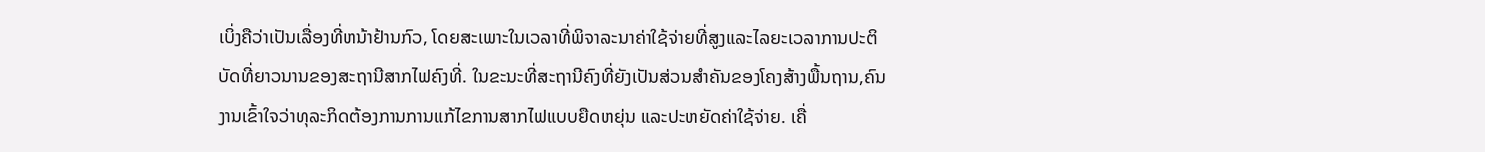ເບິ່ງຄືວ່າເປັນເລື່ອງທີ່ຫນ້າຢ້ານກົວ, ໂດຍສະເພາະໃນເວລາທີ່ພິຈາລະນາຄ່າໃຊ້ຈ່າຍທີ່ສູງແລະໄລຍະເວລາການປະຕິບັດທີ່ຍາວນານຂອງສະຖານີສາກໄຟຄົງທີ່. ໃນຂະນະທີ່ສະຖານີຄົງທີ່ຍັງເປັນສ່ວນສໍາຄັນຂອງໂຄງສ້າງພື້ນຖານ,ຄົນງານເຂົ້າໃຈວ່າທຸລະກິດຕ້ອງການການແກ້ໄຂການສາກໄຟແບບຍືດຫຍຸ່ນ ແລະປະຫຍັດຄ່າໃຊ້ຈ່າຍ. ເຄື່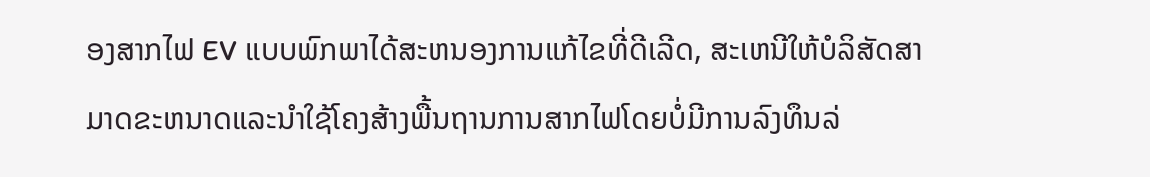ອງສາກໄຟ EV ແບບພົກພາໄດ້ສະຫນອງການແກ້ໄຂທີ່ດີເລີດ, ສະເຫນີໃຫ້ບໍລິສັດສາມາດຂະຫນາດແລະນໍາໃຊ້ໂຄງສ້າງພື້ນຖານການສາກໄຟໂດຍບໍ່ມີການລົງທຶນລ່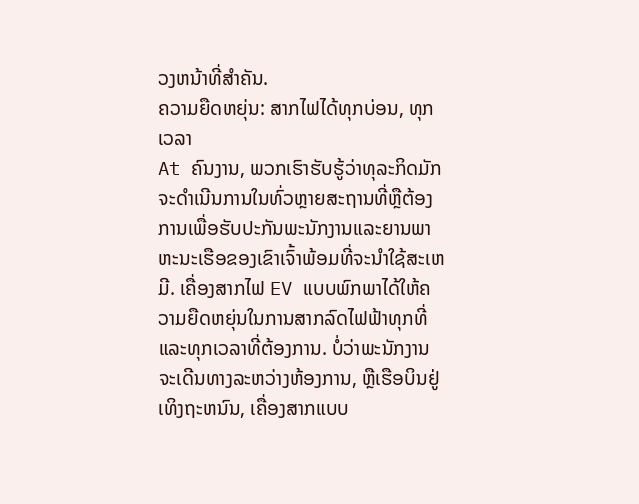ວງຫນ້າທີ່ສໍາຄັນ.
ຄວາມຍືດຫຍຸ່ນ: ສາກໄຟໄດ້ທຸກບ່ອນ, ທຸກເວລາ
At ຄົນງານ, ພວກເຮົາຮັບຮູ້ວ່າທຸລະກິດມັກຈະດໍາເນີນການໃນທົ່ວຫຼາຍສະຖານທີ່ຫຼືຕ້ອງການເພື່ອຮັບປະກັນພະນັກງານແລະຍານພາຫະນະເຮືອຂອງເຂົາເຈົ້າພ້ອມທີ່ຈະນໍາໃຊ້ສະເຫມີ. ເຄື່ອງສາກໄຟ EV ແບບພົກພາໄດ້ໃຫ້ຄວາມຍືດຫຍຸ່ນໃນການສາກລົດໄຟຟ້າທຸກທີ່ ແລະທຸກເວລາທີ່ຕ້ອງການ. ບໍ່ວ່າພະນັກງານຈະເດີນທາງລະຫວ່າງຫ້ອງການ, ຫຼືເຮືອບິນຢູ່ເທິງຖະຫນົນ, ເຄື່ອງສາກແບບ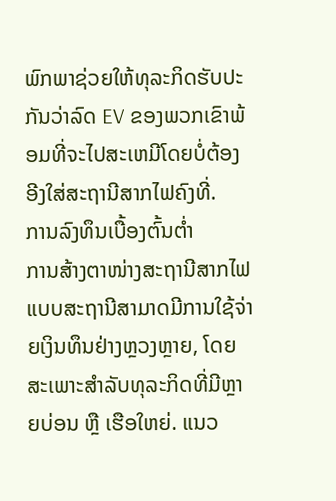ພົກພາຊ່ວຍໃຫ້ທຸລະກິດຮັບປະກັນວ່າລົດ EV ຂອງພວກເຂົາພ້ອມທີ່ຈະໄປສະເຫມີໂດຍບໍ່ຕ້ອງອີງໃສ່ສະຖານີສາກໄຟຄົງທີ່.
ການລົງທຶນເບື້ອງຕົ້ນຕ່ຳ
ການສ້າງຕາໜ່າງສະຖານີສາກໄຟແບບສະຖານີສາມາດມີການໃຊ້ຈ່າຍເງິນທຶນຢ່າງຫຼວງຫຼາຍ, ໂດຍສະເພາະສຳລັບທຸລະກິດທີ່ມີຫຼາຍບ່ອນ ຫຼື ເຮືອໃຫຍ່. ແນວ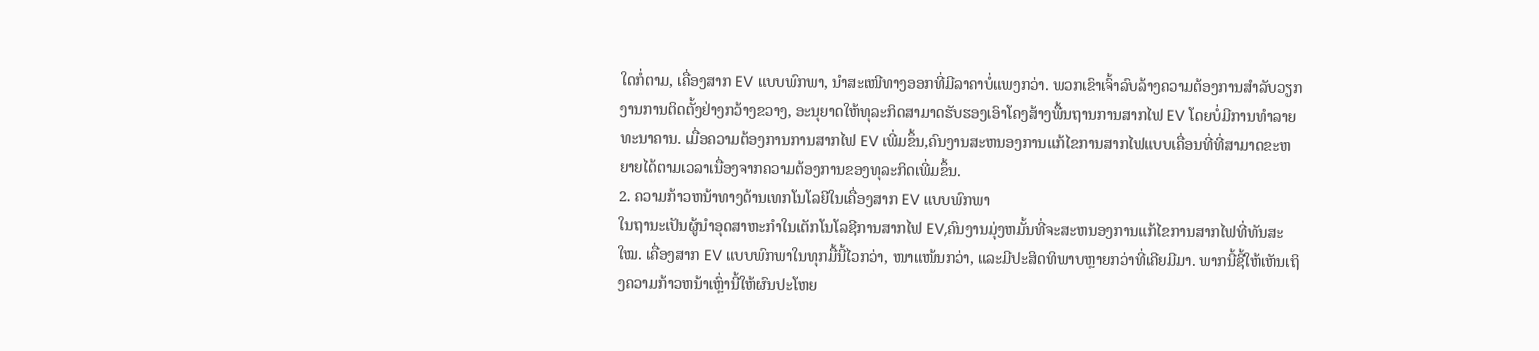ໃດກໍ່ຕາມ, ເຄື່ອງສາກ EV ແບບພົກພາ, ນຳສະເໜີທາງອອກທີ່ມີລາຄາບໍ່ແພງກວ່າ. ພວກເຂົາເຈົ້າລົບລ້າງຄວາມຕ້ອງການສໍາລັບວຽກງານການຕິດຕັ້ງຢ່າງກວ້າງຂວາງ, ອະນຸຍາດໃຫ້ທຸລະກິດສາມາດຮັບຮອງເອົາໂຄງສ້າງພື້ນຖານການສາກໄຟ EV ໂດຍບໍ່ມີການທໍາລາຍທະນາຄານ. ເມື່ອຄວາມຕ້ອງການການສາກໄຟ EV ເພີ່ມຂຶ້ນ,ຄົນງານສະຫນອງການແກ້ໄຂການສາກໄຟແບບເຄື່ອນທີ່ທີ່ສາມາດຂະຫຍາຍໄດ້ຕາມເວລາເນື່ອງຈາກຄວາມຕ້ອງການຂອງທຸລະກິດເພີ່ມຂຶ້ນ.
2. ຄວາມກ້າວຫນ້າທາງດ້ານເທກໂນໂລຍີໃນເຄື່ອງສາກ EV ແບບພົກພາ
ໃນຖານະເປັນຜູ້ນໍາອຸດສາຫະກໍາໃນເຕັກໂນໂລຊີການສາກໄຟ EV,ຄົນງານມຸ່ງຫມັ້ນທີ່ຈະສະຫນອງການແກ້ໄຂການສາກໄຟທີ່ທັນສະໃໝ. ເຄື່ອງສາກ EV ແບບພົກພາໃນທຸກມື້ນີ້ໄວກວ່າ, ໜາແໜ້ນກວ່າ, ແລະມີປະສິດທິພາບຫຼາຍກວ່າທີ່ເຄີຍມີມາ. ພາກນີ້ຊີ້ໃຫ້ເຫັນເຖິງຄວາມກ້າວຫນ້າເຫຼົ່ານີ້ໃຫ້ຜົນປະໂຫຍ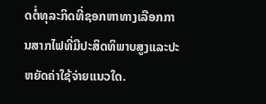ດຕໍ່ທຸລະກິດທີ່ຊອກຫາທາງເລືອກການສາກໄຟທີ່ມີປະສິດທິພາບສູງແລະປະຫຍັດຄ່າໃຊ້ຈ່າຍແນວໃດ.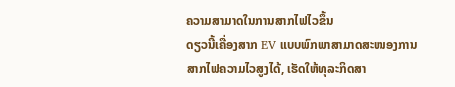ຄວາມສາມາດໃນການສາກໄຟໄວຂຶ້ນ
ດຽວນີ້ເຄື່ອງສາກ EV ແບບພົກພາສາມາດສະໜອງການສາກໄຟຄວາມໄວສູງໄດ້, ເຮັດໃຫ້ທຸລະກິດສາ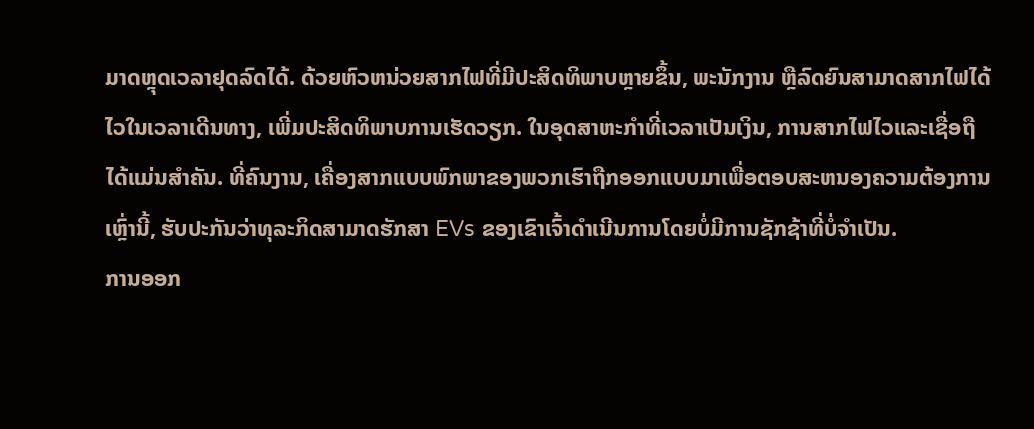ມາດຫຼຸດເວລາຢຸດລົດໄດ້. ດ້ວຍຫົວຫນ່ວຍສາກໄຟທີ່ມີປະສິດທິພາບຫຼາຍຂຶ້ນ, ພະນັກງານ ຫຼືລົດຍົນສາມາດສາກໄຟໄດ້ໄວໃນເວລາເດີນທາງ, ເພີ່ມປະສິດທິພາບການເຮັດວຽກ. ໃນອຸດສາຫະກໍາທີ່ເວລາເປັນເງິນ, ການສາກໄຟໄວແລະເຊື່ອຖືໄດ້ແມ່ນສໍາຄັນ. ທີ່ຄົນງານ, ເຄື່ອງສາກແບບພົກພາຂອງພວກເຮົາຖືກອອກແບບມາເພື່ອຕອບສະຫນອງຄວາມຕ້ອງການເຫຼົ່ານີ້, ຮັບປະກັນວ່າທຸລະກິດສາມາດຮັກສາ EVs ຂອງເຂົາເຈົ້າດໍາເນີນການໂດຍບໍ່ມີການຊັກຊ້າທີ່ບໍ່ຈໍາເປັນ.
ການອອກ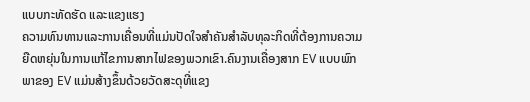ແບບກະທັດຮັດ ແລະແຂງແຮງ
ຄວາມທົນທານແລະການເຄື່ອນທີ່ແມ່ນປັດໃຈສໍາຄັນສໍາລັບທຸລະກິດທີ່ຕ້ອງການຄວາມຍືດຫຍຸ່ນໃນການແກ້ໄຂການສາກໄຟຂອງພວກເຂົາ.ຄົນງານເຄື່ອງສາກ EV ແບບພົກພາຂອງ EV ແມ່ນສ້າງຂຶ້ນດ້ວຍວັດສະດຸທີ່ແຂງ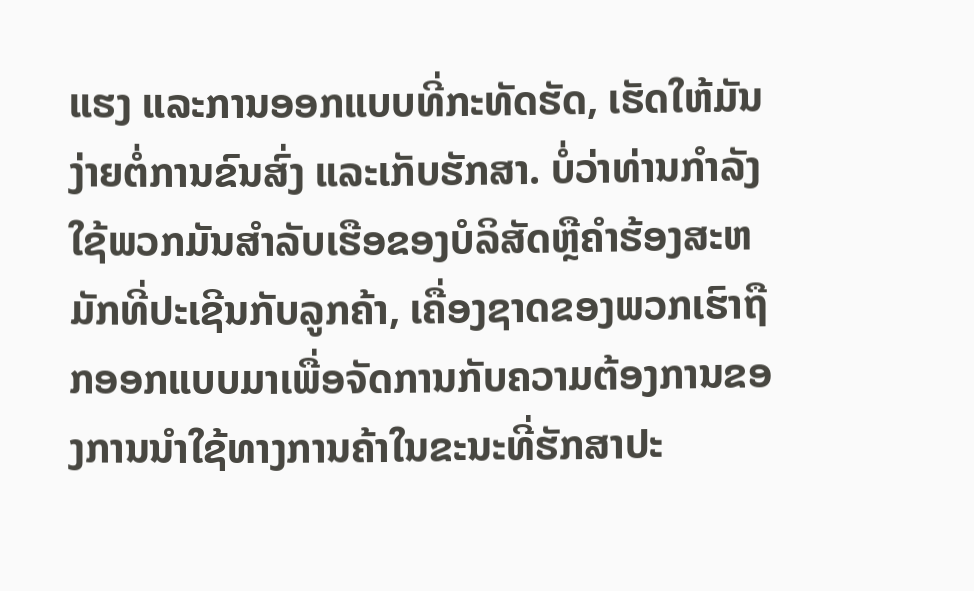ແຮງ ແລະການອອກແບບທີ່ກະທັດຮັດ, ເຮັດໃຫ້ມັນງ່າຍຕໍ່ການຂົນສົ່ງ ແລະເກັບຮັກສາ. ບໍ່ວ່າທ່ານກໍາລັງໃຊ້ພວກມັນສໍາລັບເຮືອຂອງບໍລິສັດຫຼືຄໍາຮ້ອງສະຫມັກທີ່ປະເຊີນກັບລູກຄ້າ, ເຄື່ອງຊາດຂອງພວກເຮົາຖືກອອກແບບມາເພື່ອຈັດການກັບຄວາມຕ້ອງການຂອງການນໍາໃຊ້ທາງການຄ້າໃນຂະນະທີ່ຮັກສາປະ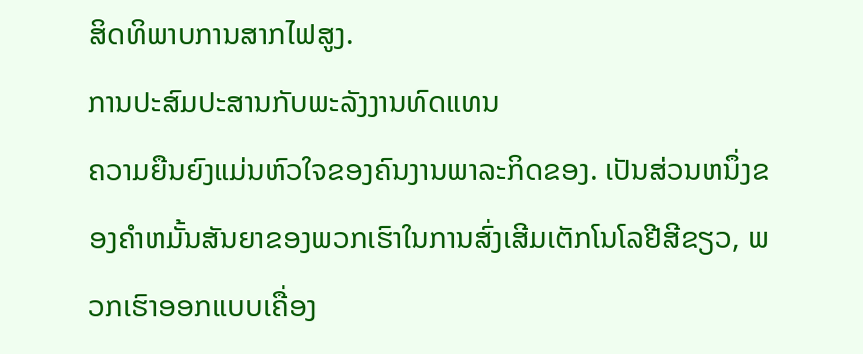ສິດທິພາບການສາກໄຟສູງ.
ການປະສົມປະສານກັບພະລັງງານທົດແທນ
ຄວາມຍືນຍົງແມ່ນຫົວໃຈຂອງຄົນງານພາລະກິດຂອງ. ເປັນສ່ວນຫນຶ່ງຂອງຄໍາຫມັ້ນສັນຍາຂອງພວກເຮົາໃນການສົ່ງເສີມເຕັກໂນໂລຢີສີຂຽວ, ພວກເຮົາອອກແບບເຄື່ອງ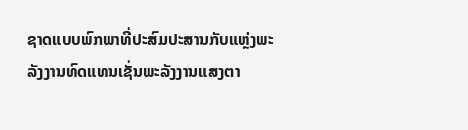ຊາດແບບພົກພາທີ່ປະສົມປະສານກັບແຫຼ່ງພະລັງງານທົດແທນເຊັ່ນພະລັງງານແສງຕາ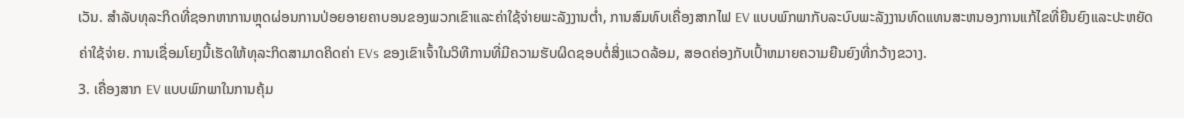ເວັນ. ສໍາລັບທຸລະກິດທີ່ຊອກຫາການຫຼຸດຜ່ອນການປ່ອຍອາຍຄາບອນຂອງພວກເຂົາແລະຄ່າໃຊ້ຈ່າຍພະລັງງານຕ່ຳ, ການສົມທົບເຄື່ອງສາກໄຟ EV ແບບພົກພາກັບລະບົບພະລັງງານທົດແທນສະຫນອງການແກ້ໄຂທີ່ຍືນຍົງແລະປະຫຍັດຄ່າໃຊ້ຈ່າຍ. ການເຊື່ອມໂຍງນີ້ເຮັດໃຫ້ທຸລະກິດສາມາດຄິດຄ່າ EVs ຂອງເຂົາເຈົ້າໃນວິທີການທີ່ມີຄວາມຮັບຜິດຊອບຕໍ່ສິ່ງແວດລ້ອມ, ສອດຄ່ອງກັບເປົ້າຫມາຍຄວາມຍືນຍົງທີ່ກວ້າງຂວາງ.
3. ເຄື່ອງສາກ EV ແບບພົກພາໃນການຄຸ້ມ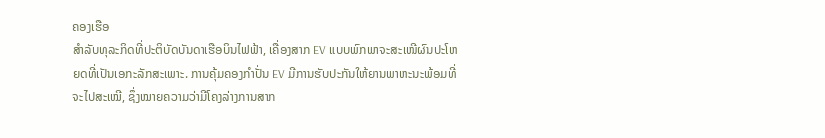ຄອງເຮືອ
ສຳລັບທຸລະກິດທີ່ປະຕິບັດບັນດາເຮືອບິນໄຟຟ້າ, ເຄື່ອງສາກ EV ແບບພົກພາຈະສະເໜີຜົນປະໂຫຍດທີ່ເປັນເອກະລັກສະເພາະ. ການຄຸ້ມຄອງກຳປັ່ນ EV ມີການຮັບປະກັນໃຫ້ຍານພາຫະນະພ້ອມທີ່ຈະໄປສະເໝີ, ຊຶ່ງໝາຍຄວາມວ່າມີໂຄງລ່າງການສາກ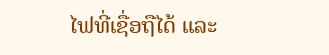ໄຟທີ່ເຊື່ອຖືໄດ້ ແລະ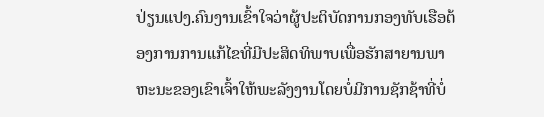ປ່ຽນແປງ.ຄົນງານເຂົ້າໃຈວ່າຜູ້ປະຕິບັດການກອງທັບເຮືອຕ້ອງການການແກ້ໄຂທີ່ມີປະສິດທິພາບເພື່ອຮັກສາຍານພາຫະນະຂອງເຂົາເຈົ້າໃຫ້ພະລັງງານໂດຍບໍ່ມີການຊັກຊ້າທີ່ບໍ່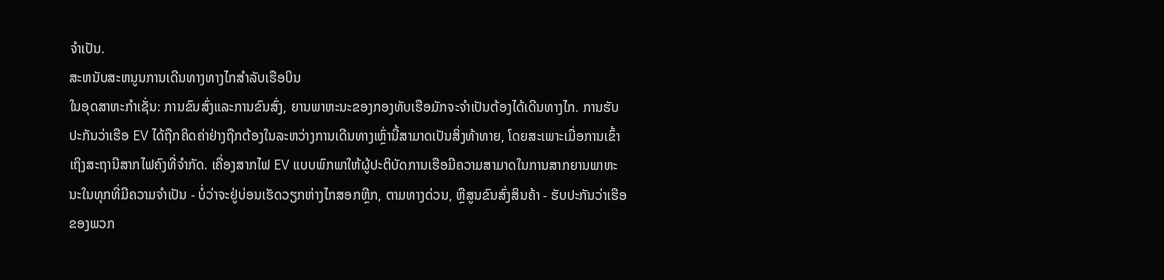ຈໍາເປັນ.
ສະຫນັບສະຫນູນການເດີນທາງທາງໄກສໍາລັບເຮືອບິນ
ໃນອຸດສາຫະກໍາເຊັ່ນ: ການຂົນສົ່ງແລະການຂົນສົ່ງ, ຍານພາຫະນະຂອງກອງທັບເຮືອມັກຈະຈໍາເປັນຕ້ອງໄດ້ເດີນທາງໄກ. ການຮັບປະກັນວ່າເຮືອ EV ໄດ້ຖືກຄິດຄ່າຢ່າງຖືກຕ້ອງໃນລະຫວ່າງການເດີນທາງເຫຼົ່ານີ້ສາມາດເປັນສິ່ງທ້າທາຍ, ໂດຍສະເພາະເມື່ອການເຂົ້າເຖິງສະຖານີສາກໄຟຄົງທີ່ຈໍາກັດ. ເຄື່ອງສາກໄຟ EV ແບບພົກພາໃຫ້ຜູ້ປະຕິບັດການເຮືອມີຄວາມສາມາດໃນການສາກຍານພາຫະນະໃນທຸກທີ່ມີຄວາມຈໍາເປັນ - ບໍ່ວ່າຈະຢູ່ບ່ອນເຮັດວຽກຫ່າງໄກສອກຫຼີກ, ຕາມທາງດ່ວນ, ຫຼືສູນຂົນສົ່ງສິນຄ້າ - ຮັບປະກັນວ່າເຮືອຂອງພວກ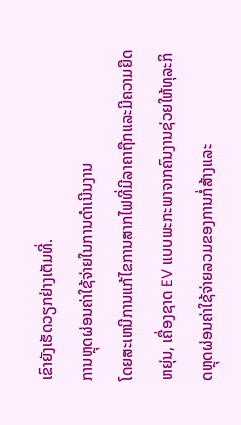ເຂົາຍັງເຮັດວຽກຢ່າງເຕັມທີ່.
ການຫຼຸດຜ່ອນຄ່າໃຊ້ຈ່າຍໃນການດໍາເນີນງານ
ໂດຍສະເຫນີການແກ້ໄຂການສາກໄຟທີ່ມີລາຄາຖືກແລະມີຄວາມຍືດຫຍຸ່ນ, ເຄື່ອງຊາດ EV ແບບພະກະພາຈາກຄົນງານຊ່ວຍໃຫ້ທຸລະກິດຫຼຸດຜ່ອນຄ່າໃຊ້ຈ່າຍລວມຂອງການກໍ່ສ້າງແລະ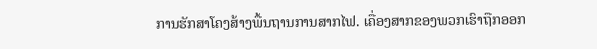ການຮັກສາໂຄງສ້າງພື້ນຖານການສາກໄຟ. ເຄື່ອງສາກຂອງພວກເຮົາຖືກອອກ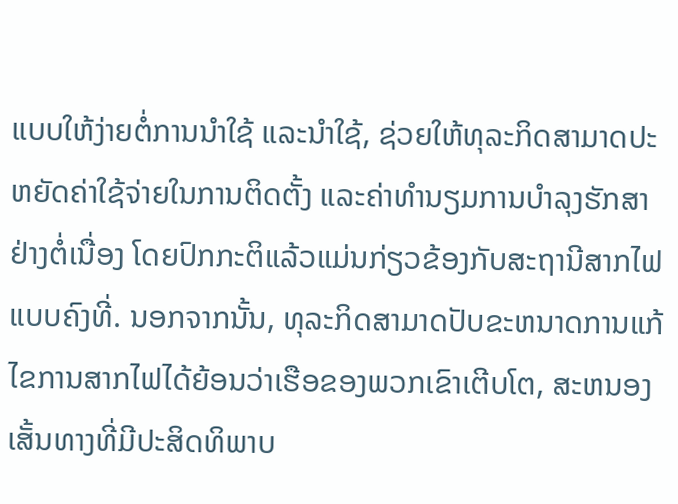ແບບໃຫ້ງ່າຍຕໍ່ການນຳໃຊ້ ແລະນຳໃຊ້, ຊ່ວຍໃຫ້ທຸລະກິດສາມາດປະຫຍັດຄ່າໃຊ້ຈ່າຍໃນການຕິດຕັ້ງ ແລະຄ່າທຳນຽມການບຳລຸງຮັກສາຢ່າງຕໍ່ເນື່ອງ ໂດຍປົກກະຕິແລ້ວແມ່ນກ່ຽວຂ້ອງກັບສະຖານີສາກໄຟແບບຄົງທີ່. ນອກຈາກນັ້ນ, ທຸລະກິດສາມາດປັບຂະຫນາດການແກ້ໄຂການສາກໄຟໄດ້ຍ້ອນວ່າເຮືອຂອງພວກເຂົາເຕີບໂຕ, ສະຫນອງເສັ້ນທາງທີ່ມີປະສິດທິພາບ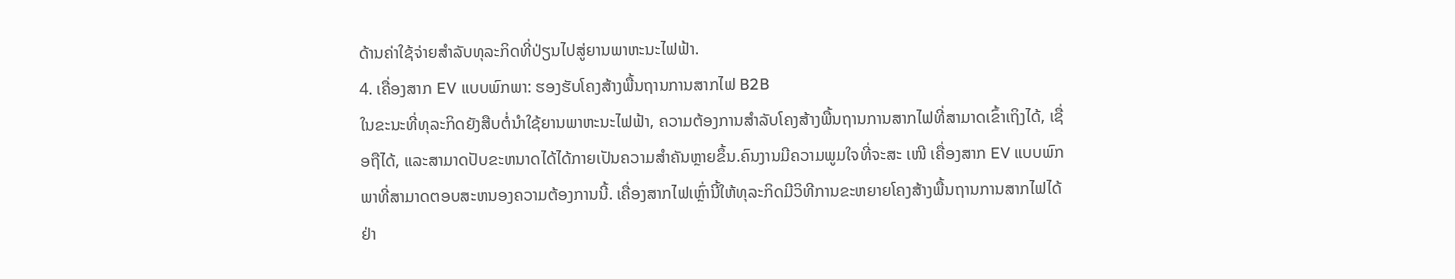ດ້ານຄ່າໃຊ້ຈ່າຍສໍາລັບທຸລະກິດທີ່ປ່ຽນໄປສູ່ຍານພາຫະນະໄຟຟ້າ.
4. ເຄື່ອງສາກ EV ແບບພົກພາ: ຮອງຮັບໂຄງສ້າງພື້ນຖານການສາກໄຟ B2B
ໃນຂະນະທີ່ທຸລະກິດຍັງສືບຕໍ່ນໍາໃຊ້ຍານພາຫະນະໄຟຟ້າ, ຄວາມຕ້ອງການສໍາລັບໂຄງສ້າງພື້ນຖານການສາກໄຟທີ່ສາມາດເຂົ້າເຖິງໄດ້, ເຊື່ອຖືໄດ້, ແລະສາມາດປັບຂະຫນາດໄດ້ໄດ້ກາຍເປັນຄວາມສໍາຄັນຫຼາຍຂຶ້ນ.ຄົນງານມີຄວາມພູມໃຈທີ່ຈະສະ ເໜີ ເຄື່ອງສາກ EV ແບບພົກພາທີ່ສາມາດຕອບສະຫນອງຄວາມຕ້ອງການນີ້. ເຄື່ອງສາກໄຟເຫຼົ່ານີ້ໃຫ້ທຸລະກິດມີວິທີການຂະຫຍາຍໂຄງສ້າງພື້ນຖານການສາກໄຟໄດ້ຢ່າ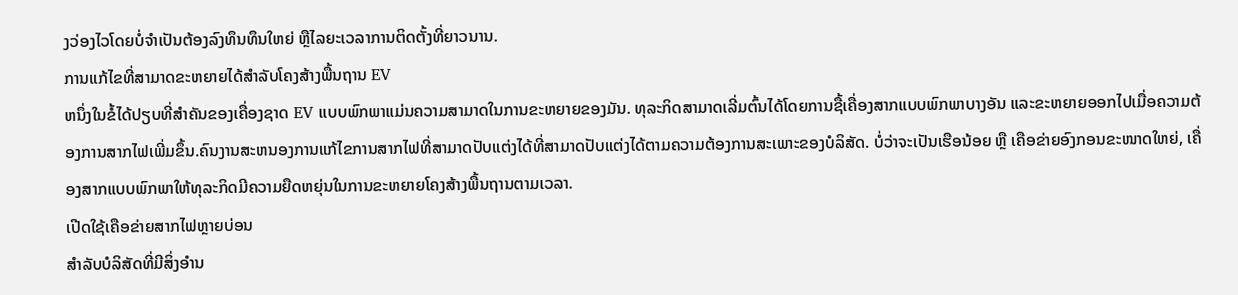ງວ່ອງໄວໂດຍບໍ່ຈໍາເປັນຕ້ອງລົງທຶນທຶນໃຫຍ່ ຫຼືໄລຍະເວລາການຕິດຕັ້ງທີ່ຍາວນານ.
ການແກ້ໄຂທີ່ສາມາດຂະຫຍາຍໄດ້ສໍາລັບໂຄງສ້າງພື້ນຖານ EV
ຫນຶ່ງໃນຂໍ້ໄດ້ປຽບທີ່ສໍາຄັນຂອງເຄື່ອງຊາດ EV ແບບພົກພາແມ່ນຄວາມສາມາດໃນການຂະຫຍາຍຂອງມັນ. ທຸລະກິດສາມາດເລີ່ມຕົ້ນໄດ້ໂດຍການຊື້ເຄື່ອງສາກແບບພົກພາບາງອັນ ແລະຂະຫຍາຍອອກໄປເມື່ອຄວາມຕ້ອງການສາກໄຟເພີ່ມຂຶ້ນ.ຄົນງານສະຫນອງການແກ້ໄຂການສາກໄຟທີ່ສາມາດປັບແຕ່ງໄດ້ທີ່ສາມາດປັບແຕ່ງໄດ້ຕາມຄວາມຕ້ອງການສະເພາະຂອງບໍລິສັດ. ບໍ່ວ່າຈະເປັນເຮືອນ້ອຍ ຫຼື ເຄືອຂ່າຍອົງກອນຂະໜາດໃຫຍ່, ເຄື່ອງສາກແບບພົກພາໃຫ້ທຸລະກິດມີຄວາມຍືດຫຍຸ່ນໃນການຂະຫຍາຍໂຄງສ້າງພື້ນຖານຕາມເວລາ.
ເປີດໃຊ້ເຄືອຂ່າຍສາກໄຟຫຼາຍບ່ອນ
ສໍາລັບບໍລິສັດທີ່ມີສິ່ງອໍານ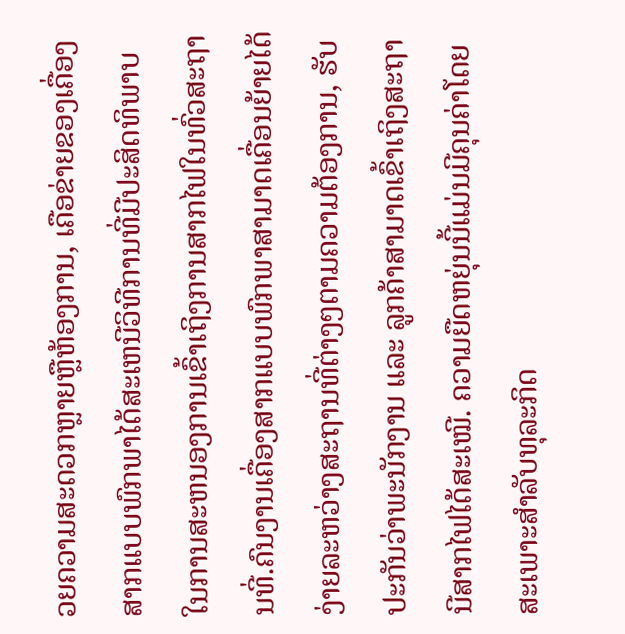ວຍຄວາມສະດວກຫຼາຍຫຼືຫ້ອງການ, ເຄືອຂ່າຍຂອງເຄື່ອງສາກແບບພົກພາໄດ້ສະເຫນີວິທີການທີ່ມີປະສິດທິພາບໃນການສະຫນອງການເຂົ້າເຖິງການສາກໄຟໃນທົ່ວສະຖານທີ່.ຄົນງານເຄື່ອງສາກແບບພົກພາສາມາດເຄື່ອນຍ້າຍໄດ້ງ່າຍລະຫວ່າງສະຖານທີ່ຕ່າງໆຕາມຄວາມຕ້ອງການ, ຮັບປະກັນວ່າພະນັກງານ ແລະ ລູກຄ້າສາມາດເຂົ້າເຖິງສະຖານີສາກໄຟໄດ້ສະເໝີ. ຄວາມຍືດຫຍຸ່ນນີ້ແມ່ນມີຄຸນຄ່າໂດຍສະເພາະສໍາລັບທຸລະກິດ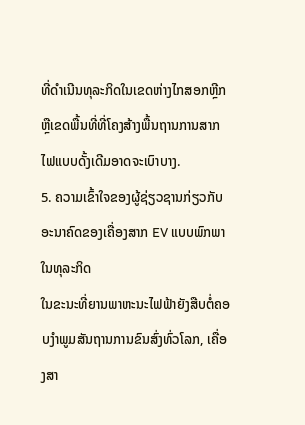ທີ່ດໍາເນີນທຸລະກິດໃນເຂດຫ່າງໄກສອກຫຼີກຫຼືເຂດພື້ນທີ່ທີ່ໂຄງສ້າງພື້ນຖານການສາກໄຟແບບດັ້ງເດີມອາດຈະເບົາບາງ.
5. ຄວາມເຂົ້າໃຈຂອງຜູ້ຊ່ຽວຊານກ່ຽວກັບອະນາຄົດຂອງເຄື່ອງສາກ EV ແບບພົກພາໃນທຸລະກິດ
ໃນຂະນະທີ່ຍານພາຫະນະໄຟຟ້າຍັງສືບຕໍ່ຄອບງໍາພູມສັນຖານການຂົນສົ່ງທົ່ວໂລກ, ເຄື່ອງສາ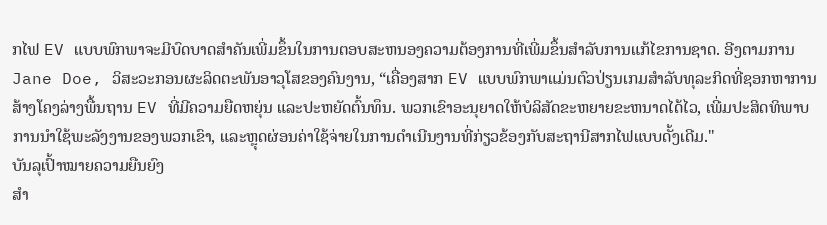ກໄຟ EV ແບບພົກພາຈະມີບົດບາດສໍາຄັນເພີ່ມຂຶ້ນໃນການຕອບສະຫນອງຄວາມຕ້ອງການທີ່ເພີ່ມຂຶ້ນສໍາລັບການແກ້ໄຂການຊາດ. ອີງຕາມການ Jane Doe, ວິສະວະກອນຜະລິດຕະພັນອາວຸໂສຂອງຄົນງານ, “ເຄື່ອງສາກ EV ແບບພົກພາແມ່ນຕົວປ່ຽນເກມສຳລັບທຸລະກິດທີ່ຊອກຫາການສ້າງໂຄງລ່າງພື້ນຖານ EV ທີ່ມີຄວາມຍືດຫຍຸ່ນ ແລະປະຫຍັດຕົ້ນທຶນ. ພວກເຂົາອະນຸຍາດໃຫ້ບໍລິສັດຂະຫຍາຍຂະຫນາດໄດ້ໄວ, ເພີ່ມປະສິດທິພາບການນໍາໃຊ້ພະລັງງານຂອງພວກເຂົາ, ແລະຫຼຸດຜ່ອນຄ່າໃຊ້ຈ່າຍໃນການດໍາເນີນງານທີ່ກ່ຽວຂ້ອງກັບສະຖານີສາກໄຟແບບດັ້ງເດີມ."
ບັນລຸເປົ້າໝາຍຄວາມຍືນຍົງ
ສໍາ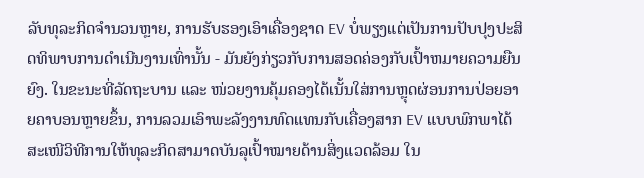ລັບທຸລະກິດຈໍານວນຫຼາຍ, ການຮັບຮອງເອົາເຄື່ອງຊາດ EV ບໍ່ພຽງແຕ່ເປັນການປັບປຸງປະສິດທິພາບການດໍາເນີນງານເທົ່ານັ້ນ - ມັນຍັງກ່ຽວກັບການສອດຄ່ອງກັບເປົ້າຫມາຍຄວາມຍືນຍົງ. ໃນຂະນະທີ່ລັດຖະບານ ແລະ ໜ່ວຍງານຄຸ້ມຄອງໄດ້ເນັ້ນໃສ່ການຫຼຸດຜ່ອນການປ່ອຍອາຍຄາບອນຫຼາຍຂຶ້ນ, ການລວມເອົາພະລັງງານທົດແທນກັບເຄື່ອງສາກ EV ແບບພົກພາໄດ້ສະເໜີວິທີການໃຫ້ທຸລະກິດສາມາດບັນລຸເປົ້າໝາຍດ້ານສິ່ງແວດລ້ອມ ໃນ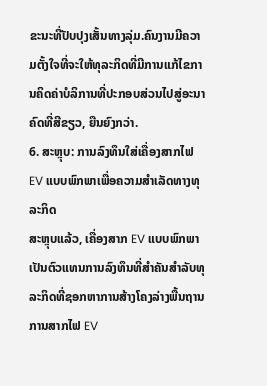ຂະນະທີ່ປັບປຸງເສັ້ນທາງລຸ່ມ.ຄົນງານມີຄວາມຕັ້ງໃຈທີ່ຈະໃຫ້ທຸລະກິດທີ່ມີການແກ້ໄຂການຄິດຄ່າບໍລິການທີ່ປະກອບສ່ວນໄປສູ່ອະນາຄົດທີ່ສີຂຽວ, ຍືນຍົງກວ່າ.
6. ສະຫຼຸບ: ການລົງທຶນໃສ່ເຄື່ອງສາກໄຟ EV ແບບພົກພາເພື່ອຄວາມສໍາເລັດທາງທຸລະກິດ
ສະຫຼຸບແລ້ວ, ເຄື່ອງສາກ EV ແບບພົກພາ ເປັນຕົວແທນການລົງທຶນທີ່ສຳຄັນສຳລັບທຸລະກິດທີ່ຊອກຫາການສ້າງໂຄງລ່າງພື້ນຖານການສາກໄຟ EV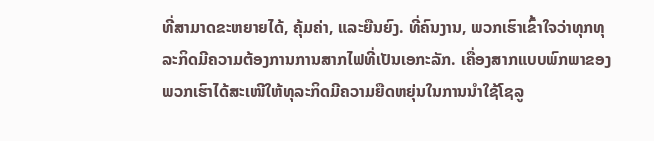ທີ່ສາມາດຂະຫຍາຍໄດ້, ຄຸ້ມຄ່າ, ແລະຍືນຍົງ. ທີ່ຄົນງານ, ພວກເຮົາເຂົ້າໃຈວ່າທຸກທຸລະກິດມີຄວາມຕ້ອງການການສາກໄຟທີ່ເປັນເອກະລັກ. ເຄື່ອງສາກແບບພົກພາຂອງພວກເຮົາໄດ້ສະເໜີໃຫ້ທຸລະກິດມີຄວາມຍືດຫຍຸ່ນໃນການນຳໃຊ້ໂຊລູ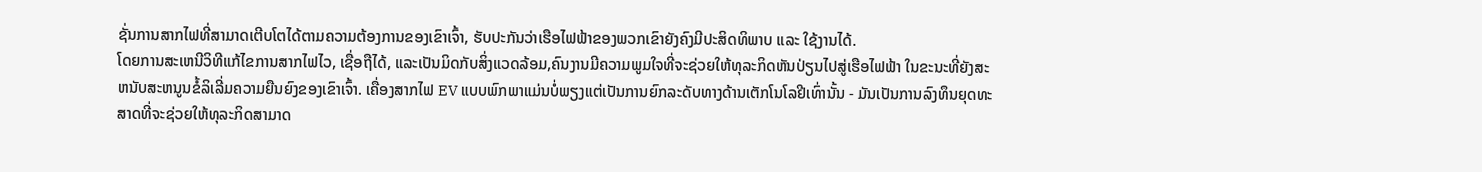ຊັ່ນການສາກໄຟທີ່ສາມາດເຕີບໂຕໄດ້ຕາມຄວາມຕ້ອງການຂອງເຂົາເຈົ້າ, ຮັບປະກັນວ່າເຮືອໄຟຟ້າຂອງພວກເຂົາຍັງຄົງມີປະສິດທິພາບ ແລະ ໃຊ້ງານໄດ້.
ໂດຍການສະເຫນີວິທີແກ້ໄຂການສາກໄຟໄວ, ເຊື່ອຖືໄດ້, ແລະເປັນມິດກັບສິ່ງແວດລ້ອມ,ຄົນງານມີຄວາມພູມໃຈທີ່ຈະຊ່ວຍໃຫ້ທຸລະກິດຫັນປ່ຽນໄປສູ່ເຮືອໄຟຟ້າ ໃນຂະນະທີ່ຍັງສະຫນັບສະຫນູນຂໍ້ລິເລີ່ມຄວາມຍືນຍົງຂອງເຂົາເຈົ້າ. ເຄື່ອງສາກໄຟ EV ແບບພົກພາແມ່ນບໍ່ພຽງແຕ່ເປັນການຍົກລະດັບທາງດ້ານເຕັກໂນໂລຢີເທົ່ານັ້ນ - ມັນເປັນການລົງທຶນຍຸດທະສາດທີ່ຈະຊ່ວຍໃຫ້ທຸລະກິດສາມາດ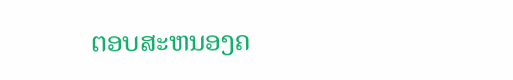ຕອບສະຫນອງຄ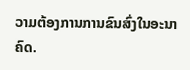ວາມຕ້ອງການການຂົນສົ່ງໃນອະນາຄົດ.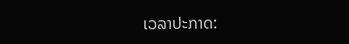ເວລາປະກາດ: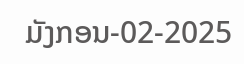ມັງກອນ-02-2025